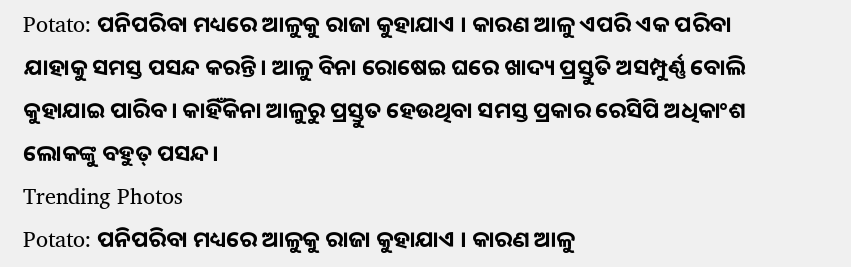Potato: ପନିପରିବା ମଧ୍ୟରେ ଆଳୁକୁ ରାଜା କୁହାଯାଏ । କାରଣ ଆଳୁ ଏପରି ଏକ ପରିବା ଯାହାକୁ ସମସ୍ତ ପସନ୍ଦ କରନ୍ତି। ଆଳୁ ବିନା ରୋଷେଇ ଘରେ ଖାଦ୍ୟ ପ୍ରସ୍ତୁତି ଅସମ୍ପୁର୍ଣ୍ଣ ବୋଲି କୁହାଯାଇ ପାରିବ। କାହିଁକିନା ଆଳୁରୁ ପ୍ରସ୍ତୁତ ହେଉଥିବା ସମସ୍ତ ପ୍ରକାର ରେସିପି ଅଧିକାଂଶ ଲୋକଙ୍କୁ ବହୁତ୍ ପସନ୍ଦ।
Trending Photos
Potato: ପନିପରିବା ମଧ୍ୟରେ ଆଳୁକୁ ରାଜା କୁହାଯାଏ । କାରଣ ଆଳୁ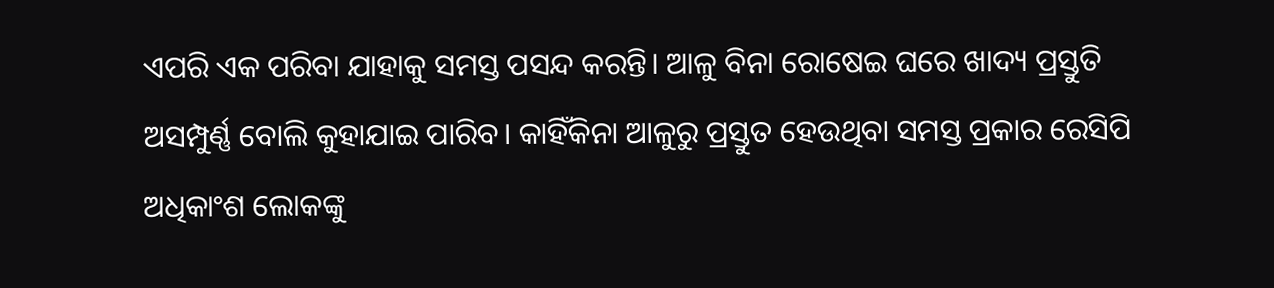ଏପରି ଏକ ପରିବା ଯାହାକୁ ସମସ୍ତ ପସନ୍ଦ କରନ୍ତି। ଆଳୁ ବିନା ରୋଷେଇ ଘରେ ଖାଦ୍ୟ ପ୍ରସ୍ତୁତି ଅସମ୍ପୁର୍ଣ୍ଣ ବୋଲି କୁହାଯାଇ ପାରିବ। କାହିଁକିନା ଆଳୁରୁ ପ୍ରସ୍ତୁତ ହେଉଥିବା ସମସ୍ତ ପ୍ରକାର ରେସିପି ଅଧିକାଂଶ ଲୋକଙ୍କୁ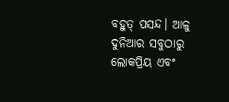ବହୁତ୍ ପସନ୍ଦ। ଆଳୁ ଦୁନିଆର ସବୁଠାରୁ ଲୋକପ୍ରିୟ ଏବଂ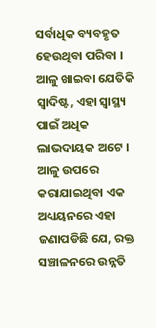ସର୍ବାଧିକ ବ୍ୟବହୃତ ହେଉଥିବା ପରିବା । ଆଳୁ ଖାଇବା ଯେତିକି ସ୍ୱାଦିଷ୍ଟ, ଏହା ସ୍ୱାସ୍ଥ୍ୟ ପାଇଁ ଅଧିକ ଲାଭଦାୟକ ଅଟେ । ଆଳୁ ଉପରେ କରାଯାଇଥିବା ଏକ ଅଧ୍ୟୟନରେ ଏହା ଜଣାପଡିଛି ଯେ, ରକ୍ତ ସଞ୍ଚାଳନରେ ଉନ୍ନତି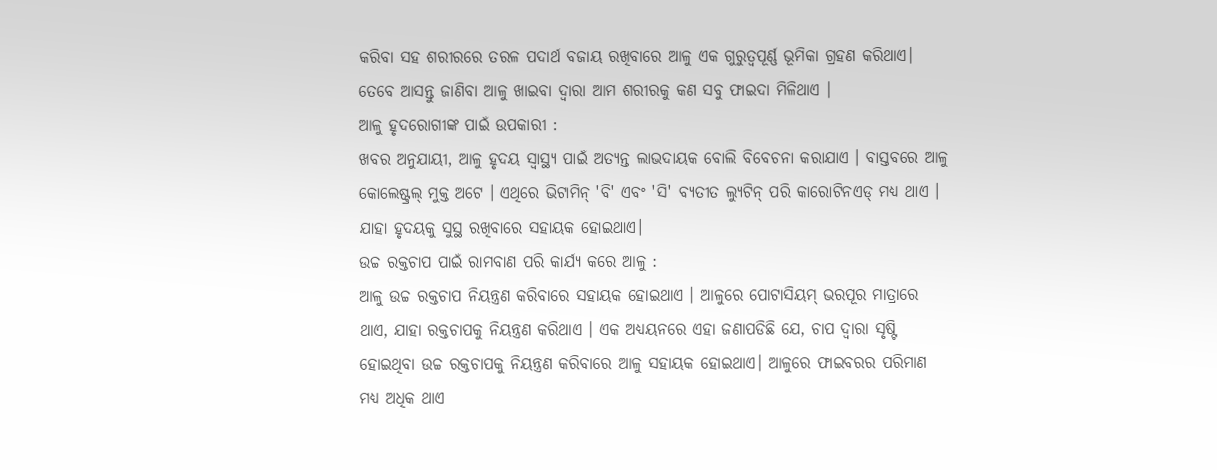କରିବା ସହ ଶରୀରରେ ତରଳ ପଦାର୍ଥ ବଜାୟ ରଖିବାରେ ଆଳୁ ଏକ ଗୁରୁତ୍ୱପୂର୍ଣ୍ଣ ଭୂମିକା ଗ୍ରହଣ କରିଥାଏ। ତେବେ ଆସନ୍ତୁ ଜାଣିବା ଆଳୁ ଖାଇବା ଦ୍ବାରା ଆମ ଶରୀରକୁ କଣ ସବୁ ଫାଇଦା ମିଳିଥାଏ ।
ଆଳୁ ହୃଦରୋଗୀଙ୍କ ପାଇଁ ଉପକାରୀ :
ଖବର ଅନୁଯାୟୀ, ଆଳୁ ହୃଦୟ ସ୍ୱାସ୍ଥ୍ୟ ପାଇଁ ଅତ୍ୟନ୍ତ ଲାଭଦାୟକ ବୋଲି ବିବେଚନା କରାଯାଏ । ବାସ୍ତବରେ ଆଳୁ କୋଲେଷ୍ଟ୍ରଲ୍ ମୁକ୍ତ ଅଟେ । ଏଥିରେ ଭିଟାମିନ୍ 'ବି' ଏବଂ 'ସି' ବ୍ୟତୀତ ଲ୍ୟୁଟିନ୍ ପରି କାରୋଟିନଏଡ୍ ମଧ୍ୟ ଥାଏ । ଯାହା ହୃଦୟକୁ ସୁସ୍ଥ ରଖିବାରେ ସହାୟକ ହୋଇଥାଏ।
ଉଚ୍ଚ ରକ୍ତଚାପ ପାଇଁ ରାମବାଣ ପରି କାର୍ଯ୍ୟ କରେ ଆଳୁ :
ଆଳୁ ଉଚ୍ଚ ରକ୍ତଚାପ ନିୟନ୍ତ୍ରଣ କରିବାରେ ସହାୟକ ହୋଇଥାଏ । ଆଳୁରେ ପୋଟାସିୟମ୍ ଭରପୂର ମାତ୍ରାରେ ଥାଏ, ଯାହା ରକ୍ତଚାପକୁ ନିୟନ୍ତ୍ରଣ କରିଥାଏ । ଏକ ଅଧ୍ୟୟନରେ ଏହା ଜଣାପଡିଛି ଯେ, ଚାପ ଦ୍ୱାରା ସୃଷ୍ଟି ହୋଇଥିବା ଉଚ୍ଚ ରକ୍ତଚାପକୁ ନିୟନ୍ତ୍ରଣ କରିବାରେ ଆଳୁ ସହାୟକ ହୋଇଥାଏ। ଆଳୁରେ ଫାଇବରର ପରିମାଣ ମଧ୍ୟ ଅଧିକ ଥାଏ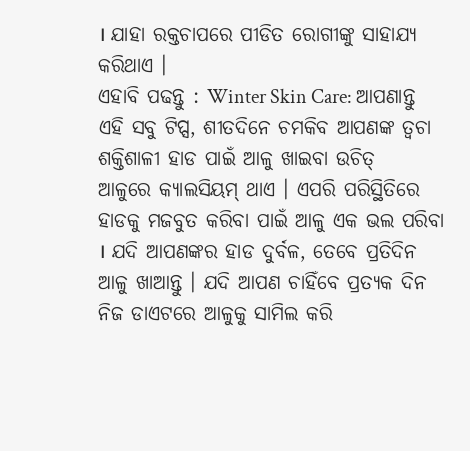। ଯାହା ରକ୍ତଚାପରେ ପୀଡିତ ରୋଗୀଙ୍କୁ ସାହାଯ୍ୟ କରିଥାଏ ।
ଏହାବି ପଢନ୍ତୁ : Winter Skin Care: ଆପଣାନ୍ତୁ ଏହି ସବୁ ଟିପ୍ସ, ଶୀତଦିନେ ଚମକିବ ଆପଣଙ୍କ ତ୍ବଚା
ଶକ୍ତିଶାଳୀ ହାଡ ପାଇଁ ଆଳୁ ଖାଇବା ଉଚିତ୍
ଆଳୁରେ କ୍ୟାଲସିୟମ୍ ଥାଏ । ଏପରି ପରିସ୍ଥିତିରେ ହାଡକୁ ମଜବୁତ କରିବା ପାଇଁ ଆଳୁ ଏକ ଭଲ ପରିବା । ଯଦି ଆପଣଙ୍କର ହାଡ ଦୁର୍ବଳ, ତେବେ ପ୍ରତିଦିନ ଆଳୁ ଖାଆନ୍ତୁ । ଯଦି ଆପଣ ଚାହିଁବେ ପ୍ରତ୍ୟକ ଦିନ ନିଜ ଡାଏଟରେ ଆଳୁକୁ ସାମିଲ କରି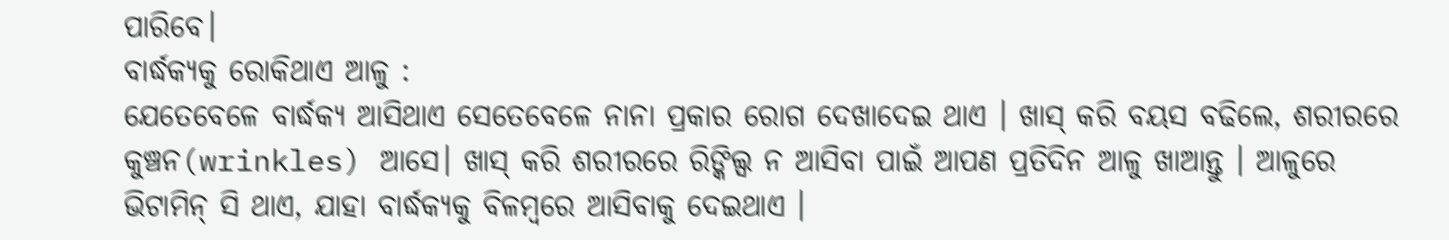ପାରିବେ।
ବାର୍ଦ୍ଧକ୍ୟକୁ ରୋକିଥାଏ ଆଳୁ :
ଯେତେବେଳେ ବାର୍ଦ୍ଧକ୍ୟ ଆସିଥାଏ ସେତେବେଳେ ନାନା ପ୍ରକାର ରୋଗ ଦେଖାଦେଇ ଥାଏ । ଖାସ୍ କରି ବୟସ ବଢିଲେ, ଶରୀରରେ କୁଞ୍ଚନ(wrinkles) ଆସେ। ଖାସ୍ କରି ଶରୀରରେ ରିଙ୍କିଲ୍ସ ନ ଆସିବା ପାଇଁ ଆପଣ ପ୍ରତିଦିନ ଆଳୁ ଖାଆନ୍ତୁ । ଆଳୁରେ ଭିଟାମିନ୍ ସି ଥାଏ, ଯାହା ବାର୍ଦ୍ଧକ୍ୟକୁ ବିଳମ୍ବରେ ଆସିବାକୁ ଦେଇଥାଏ ।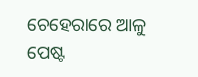ଚେହେରାରେ ଆଳୁ ପେଷ୍ଟ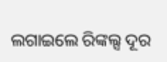ଲଗାଇଲେ ରିଙ୍କଲ୍ସ ଦୂର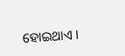ହୋଇଥାଏ ।